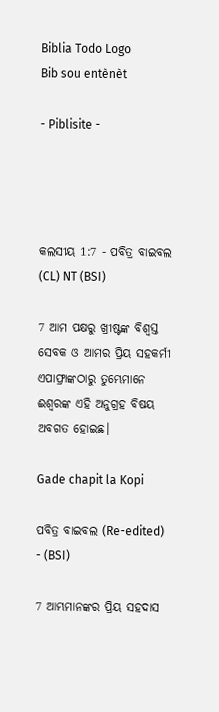Biblia Todo Logo
Bib sou entènèt

- Piblisite -




କଲସୀୟ 1:7 - ପବିତ୍ର ବାଇବଲ (CL) NT (BSI)

7 ଆମ ପକ୍ଷରୁ ଖ୍ରୀଷ୍ଟଙ୍କ ବିଶ୍ୱସ୍ତ ସେବକ ଓ ଆମର ପ୍ରିୟ ସହକର୍ମୀ ଏପାଫ୍ରାଙ୍କଠାରୁ ତୁମ୍ଭେମାନେ ଈଶ୍ୱରଙ୍କ ଏହି ଅନୁଗ୍ରହ ବିଷୟ ଅବଗତ ହୋଇଛ।

Gade chapit la Kopi

ପବିତ୍ର ବାଇବଲ (Re-edited) - (BSI)

7 ଆମ୍ଭମାନଙ୍କର ପ୍ରିୟ ସହଦାସ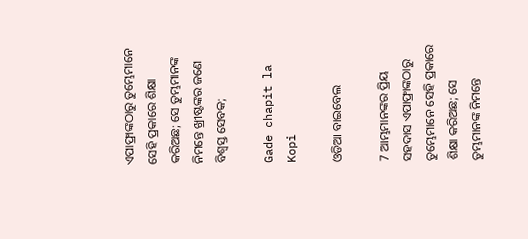ଏପାଫ୍ରାଙ୍କଠାରୁ ତୁମ୍ଭେମାନେ ସେହି ପ୍ରକାରେ ଶିକ୍ଷା କରିଅଛ; ସେ ତୁମ୍ଭମାନଙ୍କ ନିମନ୍ତେ ଖ୍ରୀଷ୍ଟଙ୍କର ଜଣେ ବିଶ୍ଵସ୍ତ ସେବକ;

Gade chapit la Kopi

ଓଡିଆ ବାଇବେଲ

7 ଆମ୍ଭମାନଙ୍କର ପ୍ରିୟ ସହଦାସ ଏପାଫ୍ରାଙ୍କଠାରୁ ତୁମ୍ଭେମାନେ ସେହି ପ୍ରକାରେ ଶିକ୍ଷା କରିଅଛ; ସେ ତୁମ୍ଭମାନଙ୍କ ନିମନ୍ତେ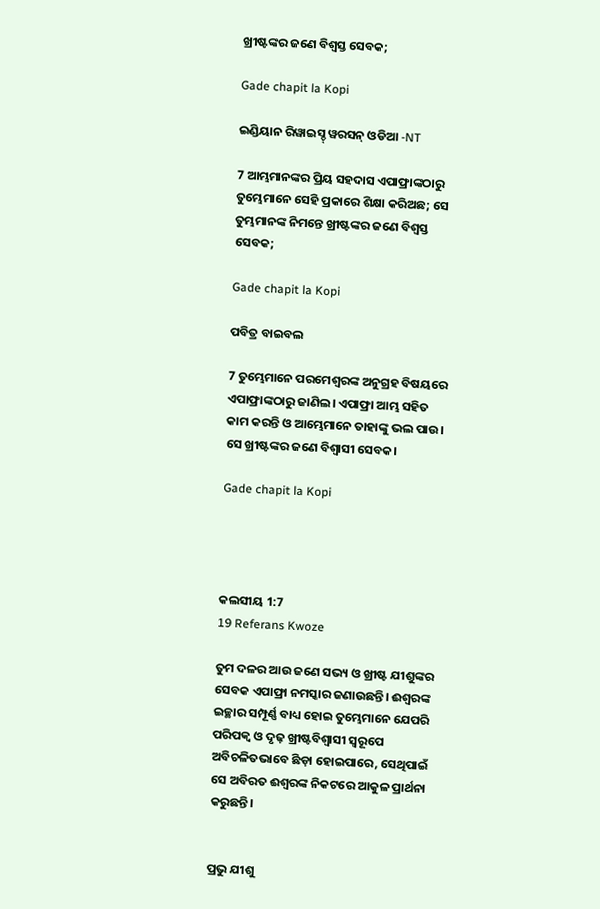ଖ୍ରୀଷ୍ଟଙ୍କର ଜଣେ ବିଶ୍ୱସ୍ତ ସେବକ;

Gade chapit la Kopi

ଇଣ୍ଡିୟାନ ରିୱାଇସ୍ଡ୍ ୱରସନ୍ ଓଡିଆ -NT

7 ଆମ୍ଭମାନଙ୍କର ପ୍ରିୟ ସହଦାସ ଏପାଫ୍ରାଙ୍କଠାରୁ ତୁମ୍ଭେମାନେ ସେହି ପ୍ରକାରେ ଶିକ୍ଷା କରିଅଛ; ସେ ତୁମ୍ଭମାନଙ୍କ ନିମନ୍ତେ ଖ୍ରୀଷ୍ଟଙ୍କର ଜଣେ ବିଶ୍ୱସ୍ତ ସେବକ;

Gade chapit la Kopi

ପବିତ୍ର ବାଇବଲ

7 ତୁମ୍ଭେମାନେ ପରମେଶ୍ୱରଙ୍କ ଅନୁଗ୍ରହ ବିଷୟରେ ଏପାଫ୍ରାଙ୍କଠାରୁ ଜାଣିଲ। ଏପାଫ୍ରା ଆମ୍ଭ ସହିତ କାମ କରନ୍ତି ଓ ଆମ୍ଭେମାନେ ତାହାଙ୍କୁ ଭଲ ପାଉ। ସେ ଖ୍ରୀଷ୍ଟଙ୍କର ଜଣେ ବିଶ୍ୱାସୀ ସେବକ।

Gade chapit la Kopi




କଲସୀୟ 1:7
19 Referans Kwoze

ତୁମ ଦଳର ଆଉ ଜଣେ ସଭ୍ୟ ଓ ଖ୍ରୀଷ୍ଟ ଯୀଶୁଙ୍କର ସେବକ ଏପାଫ୍ରା ନମସ୍କାର ଜଣାଉଛନ୍ତି। ଈଶ୍ୱରଙ୍କ ଇଚ୍ଛାର ସମ୍ପୂର୍ଣ୍ଣ ବାଧ୍ୟ ହୋଇ ତୁମ୍ଭେମାନେ ଯେପରି ପରିପକ୍ୱ ଓ ଦୃଢ଼ ଖ୍ରୀଷ୍ଟବିଶ୍ୱାସୀ ସ୍ୱରୂପେ ଅବିଚଳିତଭାବେ ଛିଡ଼ା ହୋଇପାରେ, ସେଥିପାଇଁ ସେ ଅବିରତ ଈଶ୍ୱରଙ୍କ ନିକଟରେ ଆକୁଳ ପ୍ରାର୍ଥନା କରୁଛନ୍ତି।


ପ୍ରଭୁ ଯୀଶୁ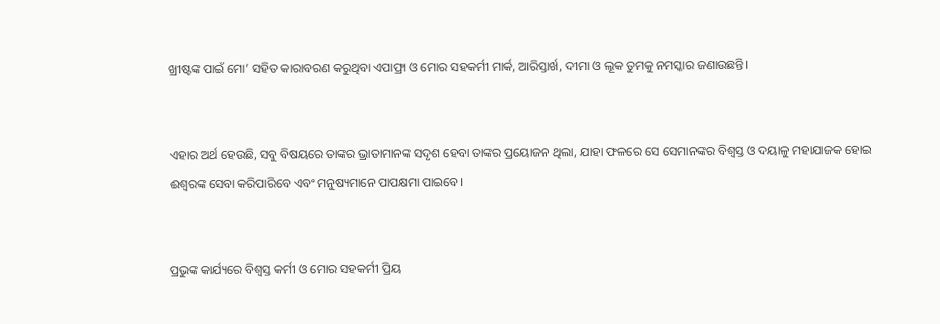ଖ୍ରୀଷ୍ଟଙ୍କ ପାଇଁ ମୋ’ ସହିତ କାରାବରଣ କରୁଥିବା ଏପାଫ୍ରା ଓ ମୋର ସହକର୍ମୀ ମାର୍କ, ଆରିସ୍ତାର୍ଖ, ଦୀମା ଓ ଲୂକ ତୁମକୁ ନମସ୍କାର ଜଣାଉଛନ୍ତି।


ଏହାର ଅର୍ଥ ହେଉଛି, ସବୁ ବିଷୟରେ ତାଙ୍କର ଭ୍ରାତାମାନଙ୍କ ସଦୃଶ ହେବା ତାଙ୍କର ପ୍ରୟୋଜନ ଥିଲା, ଯାହା ଫଳରେ ସେ ସେମାନଙ୍କର ବିଶ୍ୱସ୍ତ ଓ ଦୟାଳୁ ମହାଯାଜକ ହୋଇ ଈଶ୍ବରଙ୍କ ସେବା କରିପାରିବେ ଏବଂ ମନୁଷ୍ୟମାନେ ପାପକ୍ଷମା ପାଇବେ।


ପ୍ରଭୁଙ୍କ କାର୍ଯ୍ୟରେ ବିଶ୍ୱସ୍ତ କର୍ମୀ ଓ ମୋର ସହକର୍ମୀ ପ୍ରିୟ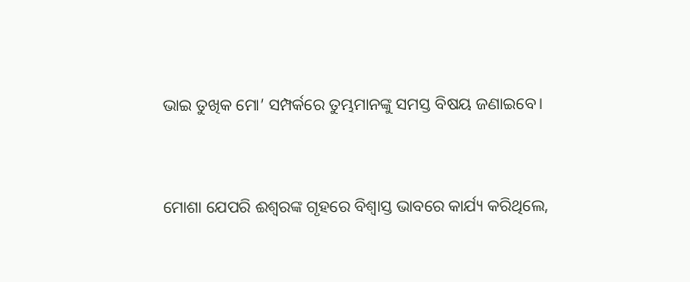ଭାଇ ତୁଖିକ ମୋ’ ସମ୍ପର୍କରେ ତୁମ୍ଭମାନଙ୍କୁ ସମସ୍ତ ବିଷୟ ଜଣାଇବେ।


ମୋଶା ଯେପରି ଈଶ୍ବରଙ୍କ ଗୃହରେ ବିଶ୍ୱାସ୍ତ ଭାବରେ କାର୍ଯ୍ୟ କରିଥିଲେ,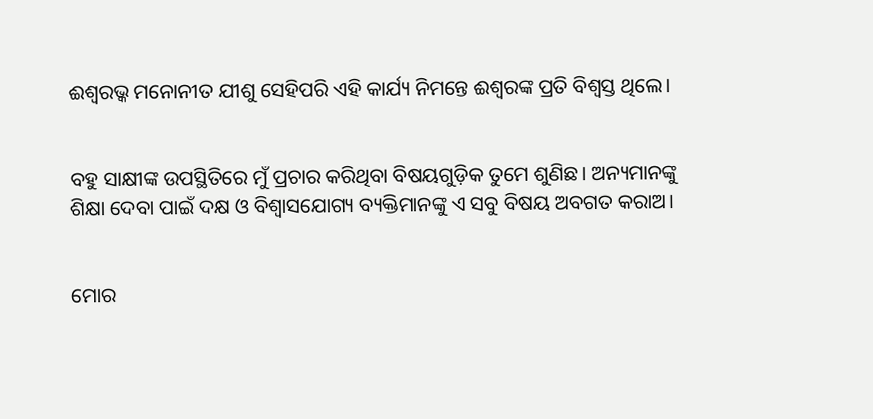ଈଶ୍ବରଭ୍କ ମନୋନୀତ ଯୀଶୁ ସେହିପରି ଏହି କାର୍ଯ୍ୟ ନିମନ୍ତେ ଈଶ୍ୱରଙ୍କ ପ୍ରତି ବିଶ୍ୱସ୍ତ ଥିଲେ।


ବହୁ ସାକ୍ଷୀଙ୍କ ଉପସ୍ଥିତିରେ ମୁଁ ପ୍ରଚାର କରିଥିବା ବିଷୟଗୁଡ଼ିକ ତୁମେ ଶୁଣିଛ। ଅନ୍ୟମାନଙ୍କୁ ଶିକ୍ଷା ଦେବା ପାଇଁ ଦକ୍ଷ ଓ ବିଶ୍ୱାସଯୋଗ୍ୟ ବ୍ୟକ୍ତିମାନଙ୍କୁ ଏ ସବୁ ବିଷୟ ଅବଗତ କରାଅ।


ମୋର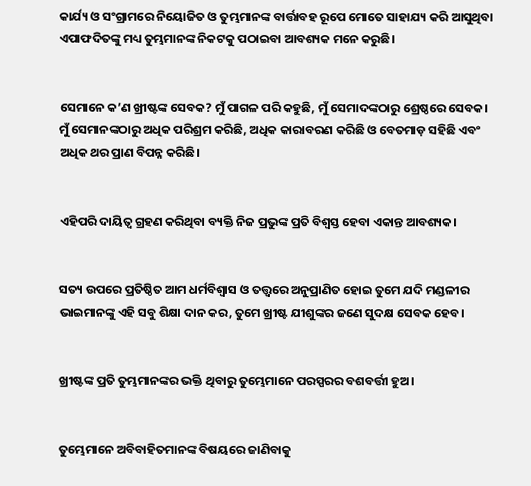କାର୍ଯ୍ୟ ଓ ସଂଗ୍ରାମରେ ନିୟୋଜିତ ଓ ତୁମ୍ଭମାନଙ୍କ ବାର୍ତ୍ତାବହ ରୂପେ ମୋତେ ସାହାଯ୍ୟ କରି ଆସୁଥିବା ଏପାଫଦିତଙ୍କୁ ମଧ୍ୟ ତୁମ୍ଭମାନଙ୍କ ନିକଟକୁ ପଠାଇବା ଆବଶ୍ୟକ ମନେ କରୁଛି।


ସେମାନେ କ’ଣ ଖ୍ରୀଷ୍ଟଙ୍କ ସେବକ? ମୁଁ ପାଗଳ ପରି କହୁଛି, ମୁଁ ସେମାଦଙ୍କଠାରୁ ଶ୍ରେଷ୍ଠରେ ସେବକ। ମୁଁ ସେମାନଙ୍କଠାରୁ ଅଧିକ ପରିଶ୍ରମ କରିଛି, ଅଧିକ କାରାବରଣ କରିଛି ଓ ବେତମାଡ଼ ସହିଛି ଏବଂ ଅଧିକ ଥର ପ୍ରାଣ ବିପନ୍ନ କରିଛି।


ଏହିପରି ଦାୟିତ୍ୱ ଗ୍ରହଣ କରିଥିବା ବ୍ୟକ୍ତି ନିଜ ପ୍ରଭୁଙ୍କ ପ୍ରତି ବିଶ୍ୱସ୍ତ ହେବା ଏକାନ୍ତ ଆବଶ୍ୟକ।


ସତ୍ୟ ଉପରେ ପ୍ରତିଷ୍ଠିତ ଆମ ଧର୍ମବିଶ୍ୱାସ ଓ ତତ୍ତ୍ୱରେ ଅନୁପ୍ରାଣିତ ହୋଇ ତୁମେ ଯଦି ମଣ୍ଡଳୀର ଭାଇମାନଙ୍କୁ ଏହି ସବୁ ଶିକ୍ଷା ଦାନ କର, ତୁମେ ଖ୍ରୀଷ୍ଟ ଯୀଶୁଙ୍କର ଜଣେ ସୁଦକ୍ଷ ସେବକ ହେବ।


ଖ୍ରୀଷ୍ଟଙ୍କ ପ୍ରତି ତୁମ୍ଭମାନଙ୍କର ଭକ୍ତି ଥିବାରୁ ତୁମ୍ଭେମାନେ ପରସ୍ପରର ବଶବର୍ତ୍ତୀ ହୁଅ।


ତୁମ୍ଭେମାନେ ଅବିବାହିତମାନଙ୍କ ବିଷୟରେ ଜାଣିବାକୁ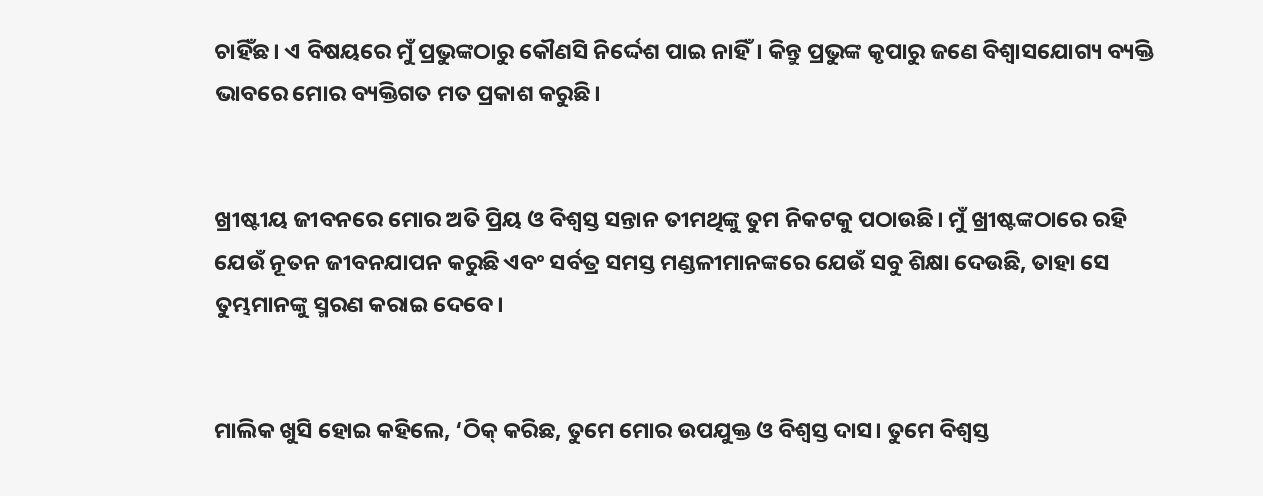ଚାହିଁଛ। ଏ ବିଷୟରେ ମୁଁ ପ୍ରଭୁଙ୍କଠାରୁ କୌଣସି ନିର୍ଦ୍ଦେଶ ପାଇ ନାହିଁ। କିନ୍ତୁ ପ୍ରଭୁଙ୍କ କୃପାରୁ ଜଣେ ବିଶ୍ୱାସଯୋଗ୍ୟ ବ୍ୟକ୍ତି ଭାବରେ ମୋର ବ୍ୟକ୍ତିଗତ ମତ ପ୍ରକାଶ କରୁଛି।


ଖ୍ରୀଷ୍ଟୀୟ ଜୀବନରେ ମୋର ଅତି ପ୍ରିୟ ଓ ବିଶ୍ୱସ୍ତ ସନ୍ତାନ ତୀମଥିଙ୍କୁ ତୁମ ନିକଟକୁ ପଠାଉଛି। ମୁଁ ଖ୍ରୀଷ୍ଟଙ୍କଠାରେ ରହି ଯେଉଁ ନୂତନ ଜୀବନଯାପନ କରୁଛି ଏବଂ ସର୍ବତ୍ର ସମସ୍ତ ମଣ୍ଡଳୀମାନଙ୍କରେ ଯେଉଁ ସବୁ ଶିକ୍ଷା ଦେଉଛି, ତାହା ସେ ତୁମ୍ଭମାନଙ୍କୁ ସ୍ମରଣ କରାଇ ଦେବେ।


ମାଲିକ ଖୁସି ହୋଇ କହିଲେ, ‘ଠିକ୍ କରିଛ, ତୁମେ ମୋର ଉପଯୁକ୍ତ ଓ ବିଶ୍ୱସ୍ତ ଦାସ। ତୁମେ ବିଶ୍ୱସ୍ତ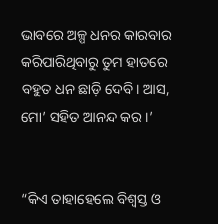ଭାବରେ ଅଳ୍ପ ଧନର କାରବାର କରିପାରିଥିବାରୁ ତୁମ ହାତରେ ବହୁତ ଧନ ଛାଡ଼ି ଦେବି। ଆସ, ମୋ’ ସହିତ ଆନନ୍ଦ କର।’


“କିଏ ତାହାହେଲେ ବିଶ୍ୱସ୍ତ ଓ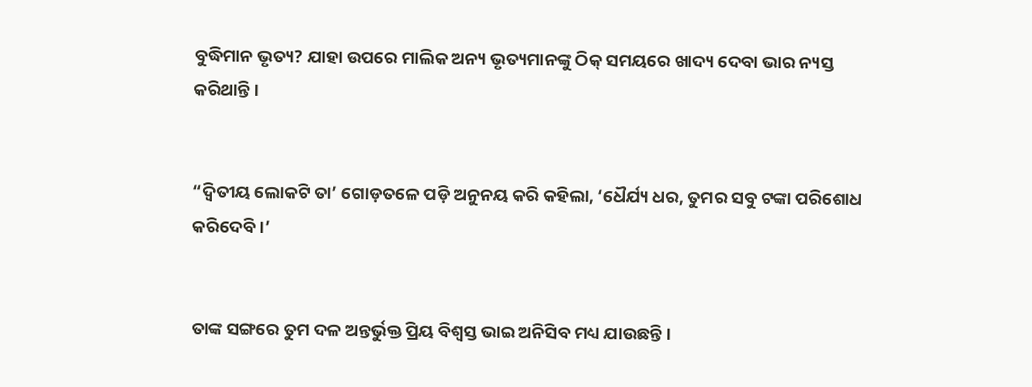ବୁଦ୍ଧିମାନ ଭୃତ୍ୟ? ଯାହା ଉପରେ ମାଲିକ ଅନ୍ୟ ଭୃତ୍ୟମାନଙ୍କୁ ଠିକ୍ ସମୟରେ ଖାଦ୍ୟ ଦେବା ଭାର ନ୍ୟସ୍ତ କରିଥାନ୍ତି।


“ଦ୍ୱିତୀୟ ଲୋକଟି ତା’ ଗୋଡ଼ତଳେ ପଡ଼ି ଅନୁନୟ କରି କହିଲା, ‘ଧୈର୍ଯ୍ୟ ଧର, ତୁମର ସବୁ ଟଙ୍କା ପରିଶୋଧ କରିଦେବି।’


ତାଙ୍କ ସଙ୍ଗରେ ତୁମ ଦଳ ଅନ୍ତର୍ଭୁକ୍ତ ପ୍ରିୟ ବିଶ୍ୱସ୍ତ ଭାଇ ଅନିସିବ ମଧ୍ୟ ଯାଉଛନ୍ତି।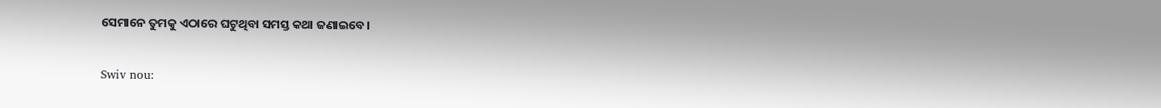ସେମାନେ ତୁମକୁ ଏଠାରେ ଘଟୁଥିବା ସମସ୍ତ କଥା ଜଣାଇବେ।


Swiv nou: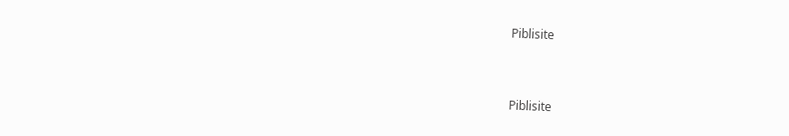Piblisite


Piblisite